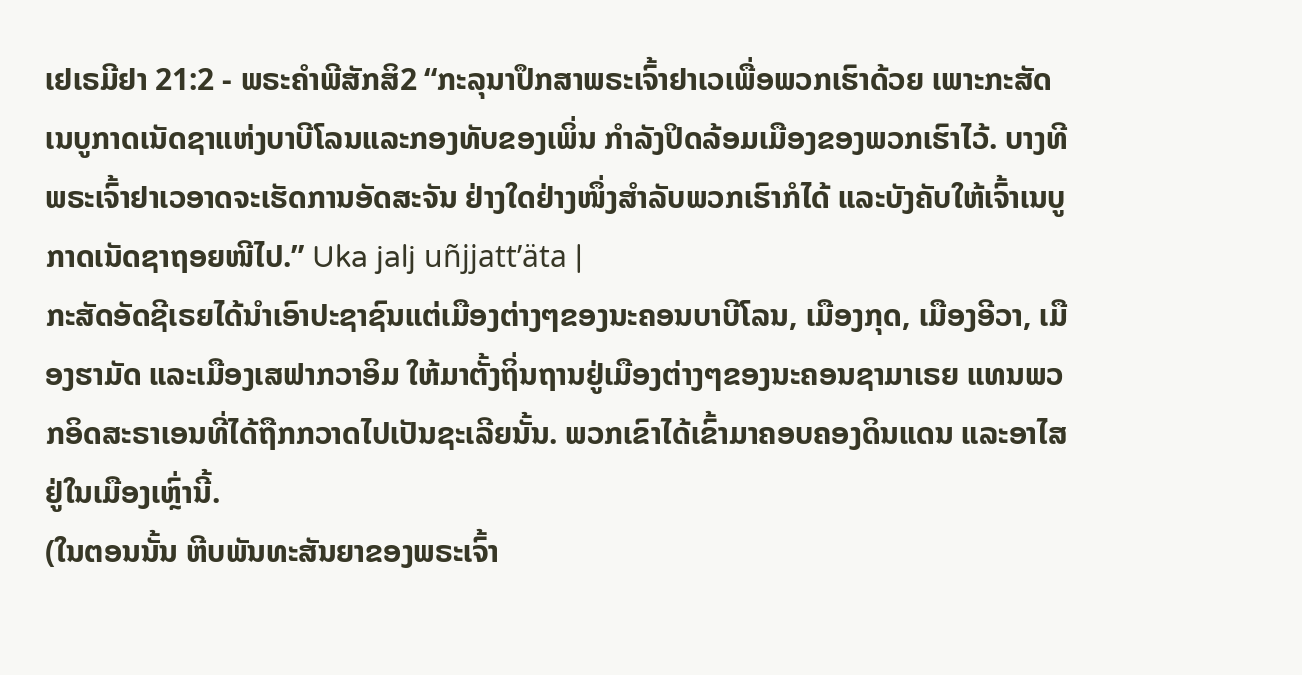ເຢເຣມີຢາ 21:2 - ພຣະຄຳພີສັກສິ2 “ກະລຸນາປຶກສາພຣະເຈົ້າຢາເວເພື່ອພວກເຮົາດ້ວຍ ເພາະກະສັດເນບູກາດເນັດຊາແຫ່ງບາບີໂລນແລະກອງທັບຂອງເພິ່ນ ກຳລັງປິດລ້ອມເມືອງຂອງພວກເຮົາໄວ້. ບາງທີພຣະເຈົ້າຢາເວອາດຈະເຮັດການອັດສະຈັນ ຢ່າງໃດຢ່າງໜຶ່ງສຳລັບພວກເຮົາກໍໄດ້ ແລະບັງຄັບໃຫ້ເຈົ້າເນບູກາດເນັດຊາຖອຍໜີໄປ.” Uka jalj uñjjattʼäta |
ກະສັດອັດຊີເຣຍໄດ້ນຳເອົາປະຊາຊົນແຕ່ເມືອງຕ່າງໆຂອງນະຄອນບາບີໂລນ, ເມືອງກຸດ, ເມືອງອີວາ, ເມືອງຮາມັດ ແລະເມືອງເສຟາກວາອິມ ໃຫ້ມາຕັ້ງຖິ່ນຖານຢູ່ເມືອງຕ່າງໆຂອງນະຄອນຊາມາເຣຍ ແທນພວກອິດສະຣາເອນທີ່ໄດ້ຖືກກວາດໄປເປັນຊະເລີຍນັ້ນ. ພວກເຂົາໄດ້ເຂົ້າມາຄອບຄອງດິນແດນ ແລະອາໄສຢູ່ໃນເມືອງເຫຼົ່ານີ້.
(ໃນຕອນນັ້ນ ຫີບພັນທະສັນຍາຂອງພຣະເຈົ້າ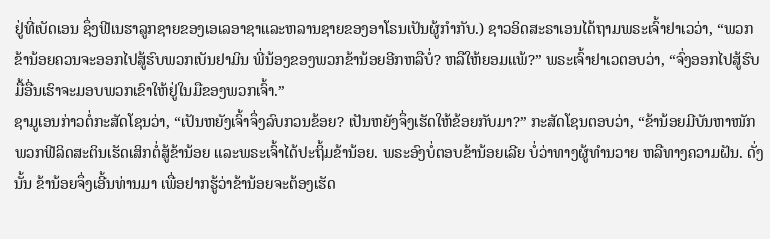ຢູ່ທີ່ເບັດເອນ ຊຶ່ງຟີເນຮາລູກຊາຍຂອງເອເລອາຊາແລະຫລານຊາຍຂອງອາໂຣນເປັນຜູ້ກຳກັບ.) ຊາວອິດສະຣາເອນໄດ້ຖາມພຣະເຈົ້າຢາເວວ່າ, “ພວກຂ້ານ້ອຍຄວນຈະອອກໄປສູ້ຮົບພວກເບັນຢາມິນ ພີ່ນ້ອງຂອງພວກຂ້ານ້ອຍອີກຫລືບໍ່? ຫລືໃຫ້ຍອມແພ້?” ພຣະເຈົ້າຢາເວຕອບວ່າ, “ຈົ່ງອອກໄປສູ້ຮົບ ມື້ອື່ນເຮົາຈະມອບພວກເຂົາໃຫ້ຢູ່ໃນມືຂອງພວກເຈົ້າ.”
ຊາມູເອນກ່າວຕໍ່ກະສັດໂຊນວ່າ, “ເປັນຫຍັງເຈົ້າຈຶ່ງລົບກວນຂ້ອຍ? ເປັນຫຍັງຈຶ່ງເຮັດໃຫ້ຂ້ອຍກັບມາ?” ກະສັດໂຊນຕອບວ່າ, “ຂ້ານ້ອຍມີບັນຫາໜັກ ພວກຟີລິດສະຕິນເຮັດເສິກຕໍ່ສູ້ຂ້ານ້ອຍ ແລະພຣະເຈົ້າໄດ້ປະຖິ້ມຂ້ານ້ອຍ. ພຣະອົງບໍ່ຕອບຂ້ານ້ອຍເລີຍ ບໍ່ວ່າທາງຜູ້ທຳນວາຍ ຫລືທາງຄວາມຝັນ. ດັ່ງນັ້ນ ຂ້ານ້ອຍຈຶ່ງເອີ້ນທ່ານມາ ເພື່ອຢາກຮູ້ວ່າຂ້ານ້ອຍຈະຕ້ອງເຮັດ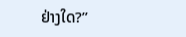ຢ່າງໃດ?”